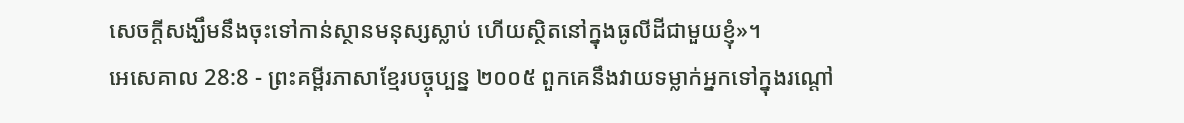សេចក្ដីសង្ឃឹមនឹងចុះទៅកាន់ស្ថានមនុស្សស្លាប់ ហើយស្ថិតនៅក្នុងធូលីដីជាមួយខ្ញុំ»។
អេសេគាល 28:8 - ព្រះគម្ពីរភាសាខ្មែរបច្ចុប្បន្ន ២០០៥ ពួកគេនឹងវាយទម្លាក់អ្នកទៅក្នុងរណ្ដៅ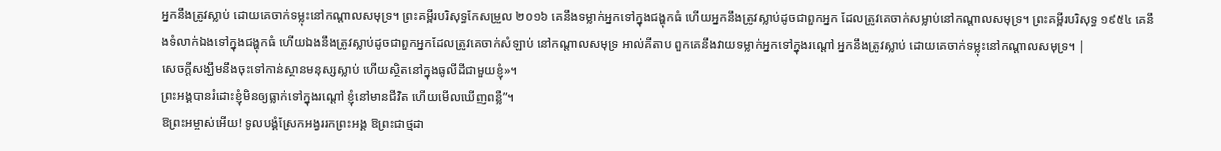អ្នកនឹងត្រូវស្លាប់ ដោយគេចាក់ទម្លុះនៅកណ្ដាលសមុទ្រ។ ព្រះគម្ពីរបរិសុទ្ធកែសម្រួល ២០១៦ គេនឹងទម្លាក់អ្នកទៅក្នុងជង្ហុកធំ ហើយអ្នកនឹងត្រូវស្លាប់ដូចជាពួកអ្នក ដែលត្រូវគេចាក់សម្លាប់នៅកណ្ដាលសមុទ្រ។ ព្រះគម្ពីរបរិសុទ្ធ ១៩៥៤ គេនឹងទំលាក់ឯងទៅក្នុងជង្ហុកធំ ហើយឯងនឹងត្រូវស្លាប់ដូចជាពួកអ្នកដែលត្រូវគេចាក់សំឡាប់ នៅកណ្តាលសមុទ្រ អាល់គីតាប ពួកគេនឹងវាយទម្លាក់អ្នកទៅក្នុងរណ្ដៅ អ្នកនឹងត្រូវស្លាប់ ដោយគេចាក់ទម្លុះនៅកណ្ដាលសមុទ្រ។ |
សេចក្ដីសង្ឃឹមនឹងចុះទៅកាន់ស្ថានមនុស្សស្លាប់ ហើយស្ថិតនៅក្នុងធូលីដីជាមួយខ្ញុំ»។
ព្រះអង្គបានរំដោះខ្ញុំមិនឲ្យធ្លាក់ទៅក្នុងរណ្ដៅ ខ្ញុំនៅមានជីវិត ហើយមើលឃើញពន្លឺ”។
ឱព្រះអម្ចាស់អើយ! ទូលបង្គំស្រែកអង្វររកព្រះអង្គ ឱព្រះជាថ្មដា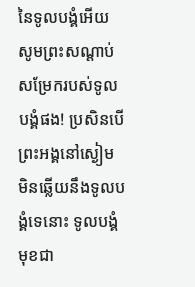នៃទូលបង្គំអើយ សូមព្រះសណ្ដាប់សម្រែករបស់ទូលបង្គំផង! ប្រសិនបើព្រះអង្គនៅស្ងៀម មិនឆ្លើយនឹងទូលបង្គំទេនោះ ទូលបង្គំមុខជា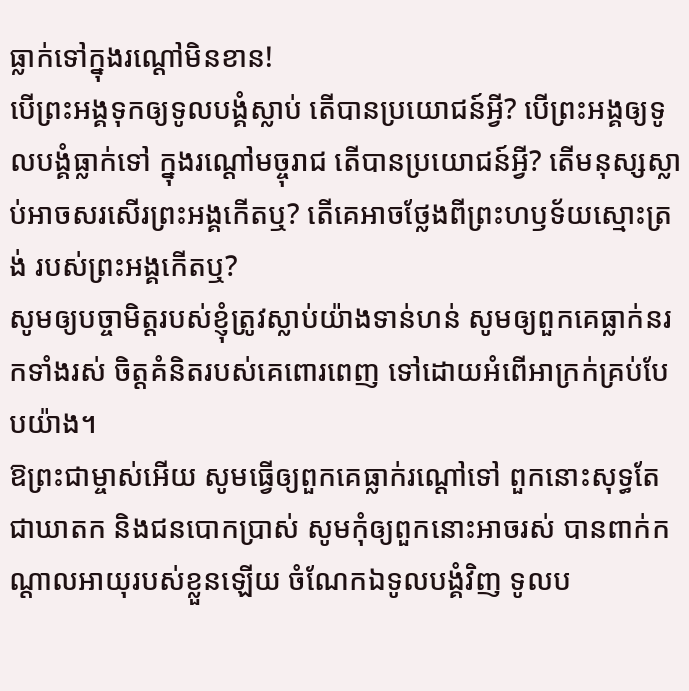ធ្លាក់ទៅក្នុងរណ្ដៅមិនខាន!
បើព្រះអង្គទុកឲ្យទូលបង្គំស្លាប់ តើបានប្រយោជន៍អ្វី? បើព្រះអង្គឲ្យទូលបង្គំធ្លាក់ទៅ ក្នុងរណ្ដៅមច្ចុរាជ តើបានប្រយោជន៍អ្វី? តើមនុស្សស្លាប់អាចសរសើរព្រះអង្គកើតឬ? តើគេអាចថ្លែងពីព្រះហឫទ័យស្មោះត្រង់ របស់ព្រះអង្គកើតឬ?
សូមឲ្យបច្ចាមិត្តរបស់ខ្ញុំត្រូវស្លាប់យ៉ាងទាន់ហន់ សូមឲ្យពួកគេធ្លាក់នរកទាំងរស់ ចិត្តគំនិតរបស់គេពោរពេញ ទៅដោយអំពើអាក្រក់គ្រប់បែបយ៉ាង។
ឱព្រះជាម្ចាស់អើយ សូមធ្វើឲ្យពួកគេធ្លាក់រណ្ដៅទៅ ពួកនោះសុទ្ធតែជាឃាតក និងជនបោកប្រាស់ សូមកុំឲ្យពួកនោះអាចរស់ បានពាក់កណ្ដាលអាយុរបស់ខ្លួនឡើយ ចំណែកឯទូលបង្គំវិញ ទូលប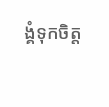ង្គំទុកចិត្ត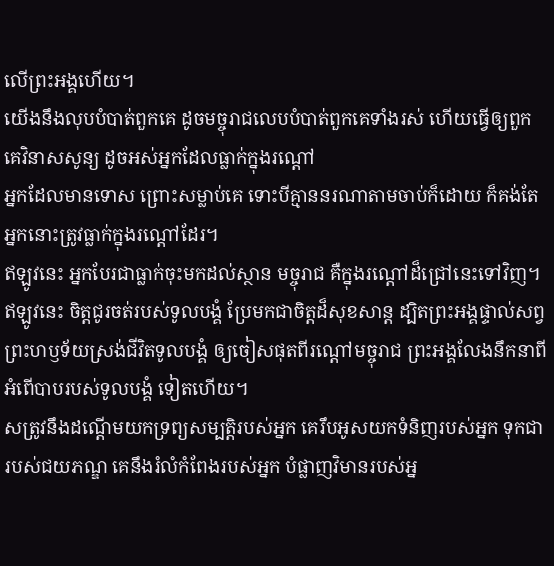លើព្រះអង្គហើយ។
យើងនឹងលុបបំបាត់ពួកគេ ដូចមច្ចុរាជលេបបំបាត់ពួកគេទាំងរស់ ហើយធ្វើឲ្យពួកគេវិនាសសូន្យ ដូចអស់អ្នកដែលធ្លាក់ក្នុងរណ្ដៅ
អ្នកដែលមានទោស ព្រោះសម្លាប់គេ ទោះបីគ្មាននរណាតាមចាប់ក៏ដោយ ក៏គង់តែអ្នកនោះត្រូវធ្លាក់ក្នុងរណ្ដៅដែរ។
ឥឡូវនេះ អ្នកបែរជាធ្លាក់ចុះមកដល់ស្ថាន មច្ចុរាជ គឺក្នុងរណ្ដៅដ៏ជ្រៅនេះទៅវិញ។
ឥឡូវនេះ ចិត្តជូរចត់របស់ទូលបង្គំ ប្រែមកជាចិត្តដ៏សុខសាន្ត ដ្បិតព្រះអង្គផ្ទាល់សព្វ ព្រះហឫទ័យស្រង់ជីវិតទូលបង្គំ ឲ្យចៀសផុតពីរណ្ដៅមច្ចុរាជ ព្រះអង្គលែងនឹកនាពីអំពើបាបរបស់ទូលបង្គំ ទៀតហើយ។
សត្រូវនឹងដណ្ដើមយកទ្រព្យសម្បត្តិរបស់អ្នក គេរឹបអូសយកទំនិញរបស់អ្នក ទុកជារបស់ជយភណ្ឌ គេនឹងរំលំកំពែងរបស់អ្នក បំផ្លាញវិមានរបស់អ្ន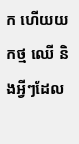ក ហើយយកថ្ម ឈើ និងអ្វីៗដែល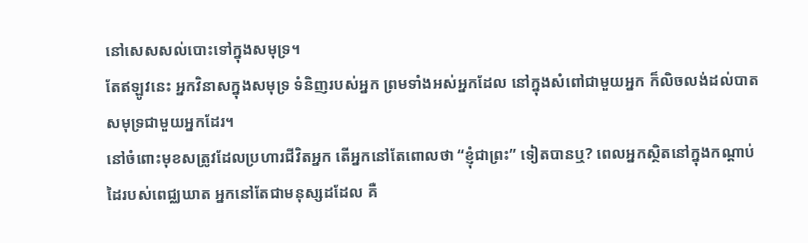នៅសេសសល់បោះទៅក្នុងសមុទ្រ។
តែឥឡូវនេះ អ្នកវិនាសក្នុងសមុទ្រ ទំនិញរបស់អ្នក ព្រមទាំងអស់អ្នកដែល នៅក្នុងសំពៅជាមួយអ្នក ក៏លិចលង់ដល់បាតសមុទ្រជាមួយអ្នកដែរ។
នៅចំពោះមុខសត្រូវដែលប្រហារជីវិតអ្នក តើអ្នកនៅតែពោលថា “ខ្ញុំជាព្រះ” ទៀតបានឬ? ពេលអ្នកស្ថិតនៅក្នុងកណ្ដាប់ដៃរបស់ពេជ្ឈឃាត អ្នកនៅតែជាមនុស្សដដែល គឺ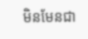មិនមែនជា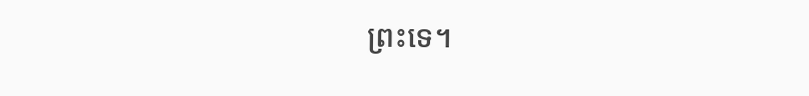ព្រះទេ។